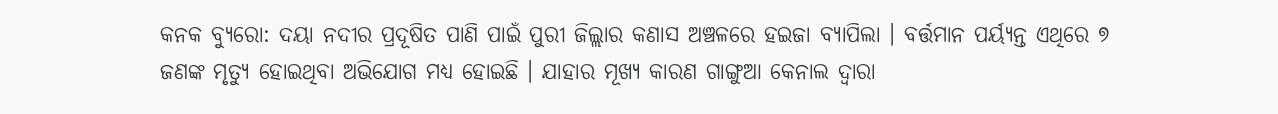କନକ ବ୍ୟୁରୋ: ଦୟା ନଦୀର ପ୍ରଦୂଷିତ ପାଣି ପାଇଁ ପୁରୀ ଜିଲ୍ଲାର କଣାସ ଅଞ୍ଚଳରେ ହଇଜା ବ୍ୟାପିଲା । ବର୍ତ୍ତମାନ ପର୍ୟ୍ୟନ୍ତ ଏଥିରେ ୭ ଜଣଙ୍କ ମୃତ୍ୟୁ ହୋଇଥିବା ଅଭିଯୋଗ ମଧ୍ୟ ହୋଇଛି । ଯାହାର ମୂଖ୍ୟ କାରଣ ଗାଙ୍ଗୁଆ କେନାଲ ଦ୍ଵାରା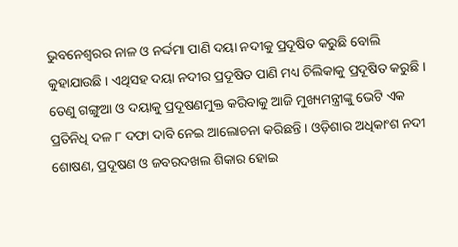ଭୁବନେଶ୍ବରର ନାଳ ଓ ନର୍ଦ୍ଦମା ପାଣି ଦୟା ନଦୀକୁ ପ୍ରଦୂଷିତ କରୁଛି ବୋଲି କୁହାଯାଉଛି । ଏଥିସହ ଦୟା ନଦୀର ପ୍ରଦୂଷିତ ପାଣି ମଧ୍ୟ ଚିଲିକାକୁ ପ୍ରଦୂଷିତ କରୁଛି । ତେଣୁ ଗଙ୍ଗୁଆ ଓ ଦୟାକୁ ପ୍ରଦୂଷଣମୁକ୍ତ କରିବାକୁ ଆଜି ମୁଖ୍ୟମନ୍ତ୍ରୀଙ୍କୁ ଭେଟି ଏକ ପ୍ରତିନିଧି ଦଳ ୮ ଦଫା ଦାବି ନେଇ ଆଲୋଚନା କରିଛନ୍ତି । ଓଡ଼ିଶାର ଅଧିକାଂଶ ନଦୀ ଶୋଷଣ, ପ୍ରଦୂଷଣ ଓ ଜବରଦଖଲ ଶିକାର ହୋଇ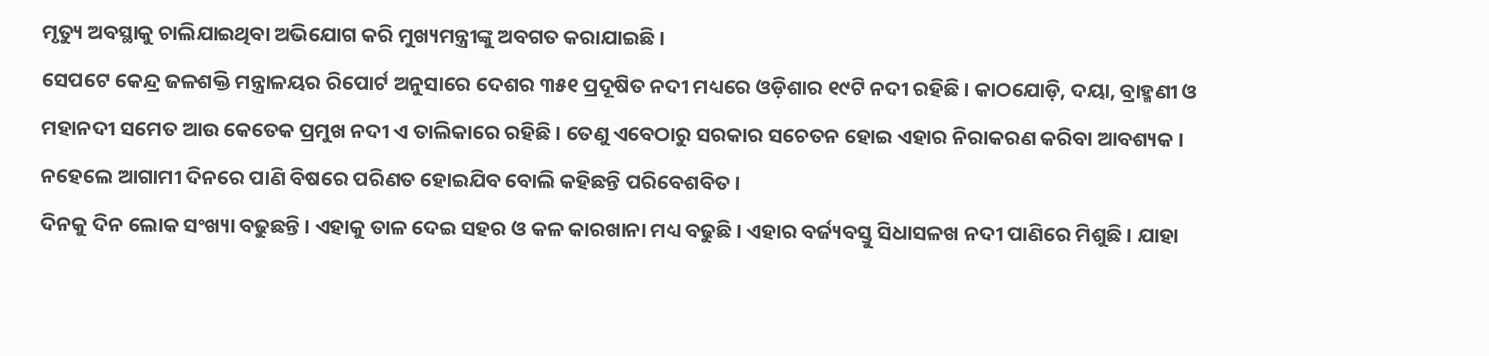ମୃତ୍ୟୁ ଅବସ୍ଥାକୁ ଚାଲିଯାଇଥିବା ଅଭିଯୋଗ କରି ମୁଖ୍ୟମନ୍ତ୍ରୀଙ୍କୁ ଅବଗତ କରାଯାଇଛି ।
ସେପଟେ କେନ୍ଦ୍ର ଜଳଶକ୍ତି ମନ୍ତ୍ରାଳୟର ରିପୋର୍ଟ ଅନୁସାରେ ଦେଶର ୩୫୧ ପ୍ରଦୂଷିତ ନଦୀ ମଧ୍ୟରେ ଓଡ଼ିଶାର ୧୯ଟି ନଦୀ ରହିଛି । କାଠଯୋଡ଼ି, ଦୟା, ବ୍ରାହ୍ମଣୀ ଓ ମହାନଦୀ ସମେତ ଆଉ କେତେକ ପ୍ରମୁଖ ନଦୀ ଏ ତାଲିକାରେ ରହିଛି । ତେଣୁ ଏବେଠାରୁ ସରକାର ସଚେତନ ହୋଇ ଏହାର ନିରାକରଣ କରିବା ଆବଶ୍ୟକ । ନହେଲେ ଆଗାମୀ ଦିନରେ ପାଣି ବିଷରେ ପରିଣତ ହୋଇଯିବ ବୋଲି କହିଛନ୍ତି ପରିବେଶବିତ ।
ଦିନକୁ ଦିନ ଲୋକ ସଂଖ୍ୟା ବଢୁଛନ୍ତି । ଏହାକୁ ତାଳ ଦେଇ ସହର ଓ କଳ କାରଖାନା ମଧ୍ୟ ବଢୁଛି । ଏହାର ବର୍ଜ୍ୟବସ୍ତୁ ସିଧାସଳଖ ନଦୀ ପାଣିରେ ମିଶୁଛି । ଯାହା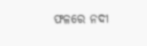ଫଳରେ ନଦୀ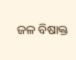ଜଳ ବିଷାକ୍ତ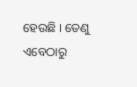ହେଉଛି । ତେଣୁ ଏବେଠାରୁ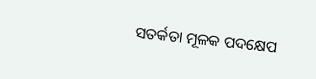ସତର୍କତା ମୂଳକ ପଦକ୍ଷେପ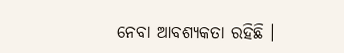ନେବା ଆବଶ୍ୟକତା ରହିଛି ।